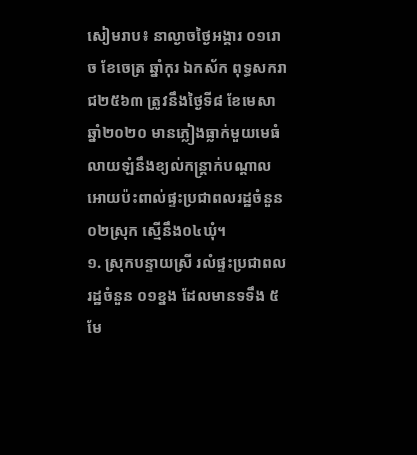សៀមរាប៖ នាល្ងាចថ្ងៃអង្គារ ០១រោច ខែចេត្រ ឆ្នាំកុរ ឯកស័ក ពុទ្ធសករាជ២៥៦៣ ត្រូវនឹងថ្ងៃទី៨ ខែមេសា ឆ្នាំ២០២០ មានភ្លៀងធ្លាក់មួយមេធំលាយឡំនឹងខ្យល់កន្ត្រាក់បណ្តាលអោយប៉ះពាល់ផ្ទះប្រជាពលរដ្ឋចំនួន ០២ស្រុក ស្មើនឹង០៤ឃុំ។
១. ស្រុកបន្ទាយស្រី រលំផ្ទះប្រជាពលរដ្ឋចំនួន ០១ខ្នង ដែលមានទទឹង ៥មែ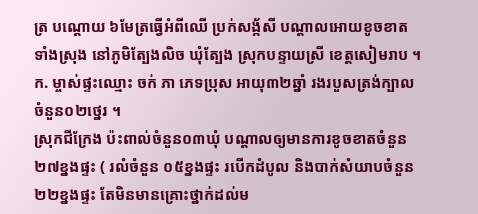ត្រ បណ្តោយ ៦មែត្រធ្វើអំពីឈើ ប្រក់សង្ក័សី បណ្តាលអោយខូចខាតទាំងស្រុង នៅភូមិត្បែងលិច ឃុំត្បែង ស្រុកបន្ទាយស្រី ខេត្តសៀមរាប ។
ក. ម្ចាស់ផ្ទះឈ្មោះ ចក់ ភា ភេទប្រុស អាយុ៣២ឆ្នាំ រងរបួសត្រង់ក្បាលចំនួន០២ថ្នេរ ។
ស្រុកជីក្រែង ប៉ះពាល់ចំនួន០៣ឃុំ បណ្តាលឲ្យមានការខូចខាតចំនួន ២៧ខ្នងផ្ទះ ( រលំចំនួន ០៥ខ្នងផ្ទះ របើកដំបូល និងបាក់សំយាបចំនួន ២២ខ្នងផ្ទះ តែមិនមានគ្រោះថ្នាក់ដល់ម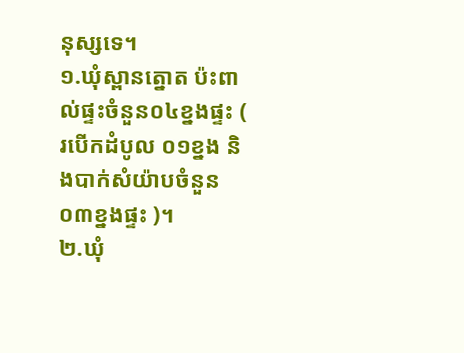នុស្សទេ។
១.ឃុំស្ពានត្នោត ប៉ះពាល់ផ្ទះចំនួន០៤ខ្នងផ្ទះ ( របើកដំបូល ០១ខ្នង និងបាក់សំយ៉ាបចំនួន ០៣ខ្នងផ្ទះ )។
២.ឃុំ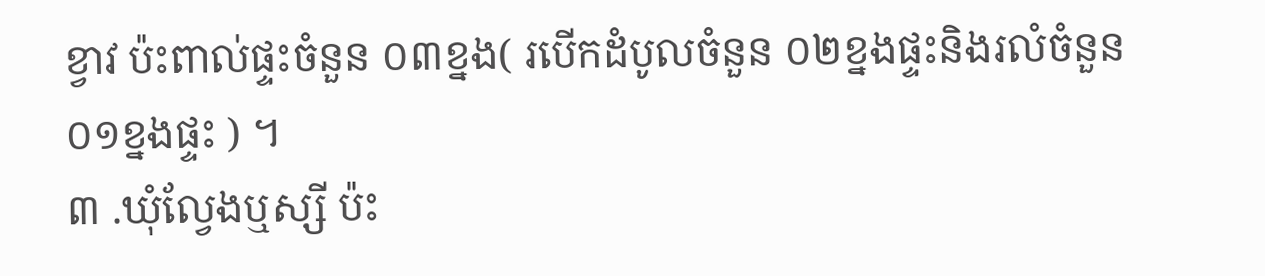ខ្វាវ ប៉ះពាល់ផ្ទះចំនួន ០៣ខ្នង( របើកដំបូលចំនួន ០២ខ្នងផ្ទះនិងរលំចំនួន ០១ខ្នងផ្ទះ ) ។
៣ .ឃុំល្វែងឬស្សី ប៉ះ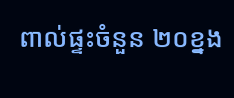ពាល់ផ្ទះចំនួន ២០ខ្នង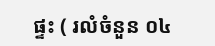ផ្ទះ ( រលំចំនួន ០៤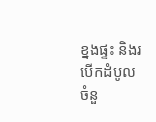ខ្នងផ្ទះ និងរបើកដំបូលចំនួ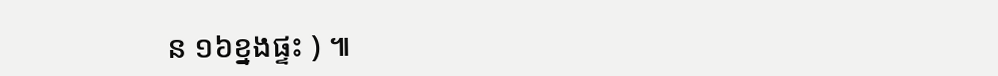ន ១៦ខ្នងផ្ទះ ) ៕